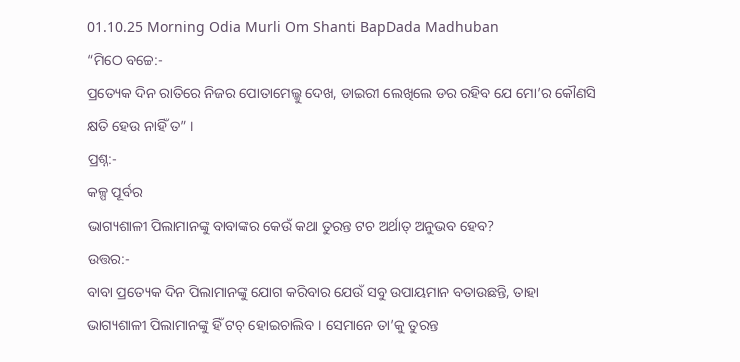01.10.25 Morning Odia Murli Om Shanti BapDada Madhuban
“ମିଠେ ବଚ୍ଚେ:-
ପ୍ରତ୍ୟେକ ଦିନ ରାତିରେ ନିଜର ପୋତାମେଲ୍କୁ ଦେଖ, ଡାଇରୀ ଲେଖିଲେ ଡର ରହିବ ଯେ ମୋ’ର କୌଣସି
କ୍ଷତି ହେଉ ନାହିଁ ତ” ।
ପ୍ରଶ୍ନ:-
କଳ୍ପ ପୂର୍ବର
ଭାଗ୍ୟଶାଳୀ ପିଲାମାନଙ୍କୁ ବାବାଙ୍କର କେଉଁ କଥା ତୁରନ୍ତ ଟଚ ଅର୍ଥାତ୍ ଅନୁଭବ ହେବ?
ଉତ୍ତର:-
ବାବା ପ୍ରତ୍ୟେକ ଦିନ ପିଲାମାନଙ୍କୁ ଯୋଗ କରିବାର ଯେଉଁ ସବୁ ଉପାୟମାନ ବତାଉଛନ୍ତି, ତାହା
ଭାଗ୍ୟଶାଳୀ ପିଲାମାନଙ୍କୁ ହିଁ ଟଚ୍ ହୋଇଚାଲିବ । ସେମାନେ ତା’କୁ ତୁରନ୍ତ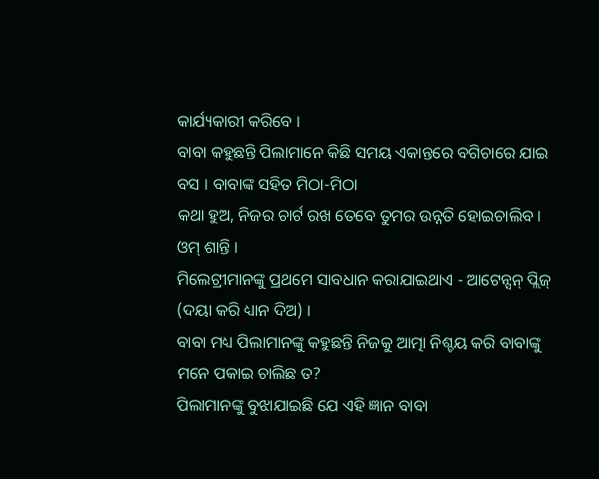କାର୍ଯ୍ୟକାରୀ କରିବେ ।
ବାବା କହୁଛନ୍ତି ପିଲାମାନେ କିଛି ସମୟ ଏକାନ୍ତରେ ବଗିଚାରେ ଯାଇ ବସ । ବାବାଙ୍କ ସହିତ ମିଠା-ମିଠା
କଥା ହୁଅ, ନିଜର ଚାର୍ଟ ରଖ ତେବେ ତୁମର ଉନ୍ନତି ହୋଇଚାଲିବ ।
ଓମ୍ ଶାନ୍ତି ।
ମିଲେଟ୍ରୀମାନଙ୍କୁ ପ୍ରଥମେ ସାବଧାନ କରାଯାଇଥାଏ - ଆଟେନ୍ସନ୍ ପ୍ଲିଜ୍ (ଦୟା କରି ଧ୍ୟାନ ଦିଅ) ।
ବାବା ମଧ୍ୟ ପିଲାମାନଙ୍କୁ କହୁଛନ୍ତି ନିଜକୁ ଆତ୍ମା ନିଶ୍ଚୟ କରି ବାବାଙ୍କୁ ମନେ ପକାଇ ଚାଲିଛ ତ?
ପିଲାମାନଙ୍କୁ ବୁଝାଯାଇଛି ଯେ ଏହି ଜ୍ଞାନ ବାବା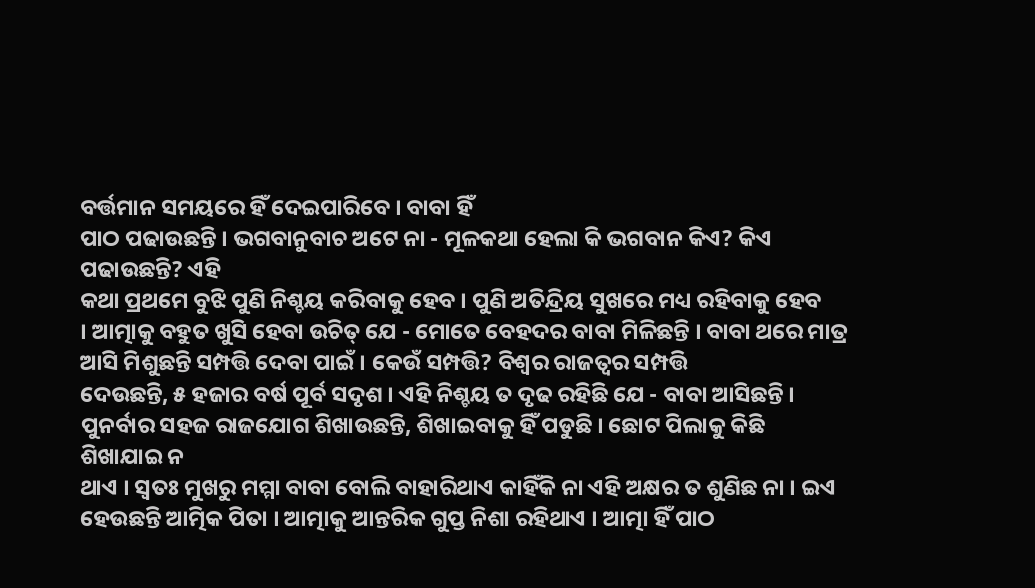ବର୍ତ୍ତମାନ ସମୟରେ ହିଁ ଦେଇପାରିବେ । ବାବା ହିଁ
ପାଠ ପଢାଉଛନ୍ତି । ଭଗବାନୁବାଚ ଅଟେ ନା - ମୂଳକଥା ହେଲା କି ଭଗବାନ କିଏ? କିଏ ପଢାଉଛନ୍ତି? ଏହି
କଥା ପ୍ରଥମେ ବୁଝି ପୁଣି ନିଶ୍ଚୟ କରିବାକୁ ହେବ । ପୁଣି ଅତିନ୍ଦ୍ରିୟ ସୁଖରେ ମଧ୍ୟ ରହିବାକୁ ହେବ
। ଆତ୍ମାକୁ ବହୁତ ଖୁସି ହେବା ଉଚିତ୍ ଯେ - ମୋତେ ବେହଦର ବାବା ମିଳିଛନ୍ତି । ବାବା ଥରେ ମାତ୍ର
ଆସି ମିଶୁଛନ୍ତି ସମ୍ପତ୍ତି ଦେବା ପାଇଁ । କେଉଁ ସମ୍ପତ୍ତି? ବିଶ୍ୱର ରାଜତ୍ୱର ସମ୍ପତ୍ତି
ଦେଉଛନ୍ତି, ୫ ହଜାର ବର୍ଷ ପୂର୍ବ ସଦୃଶ । ଏହି ନିଶ୍ଚୟ ତ ଦୃଢ ରହିଛି ଯେ - ବାବା ଆସିଛନ୍ତି ।
ପୁନର୍ବାର ସହଜ ରାଜଯୋଗ ଶିଖାଉଛନ୍ତି, ଶିଖାଇବାକୁ ହିଁ ପଡୁଛି । ଛୋଟ ପିଲାକୁ କିଛି ଶିଖାଯାଇ ନ
ଥାଏ । ସ୍ୱତଃ ମୁଖରୁ ମମ୍ମା ବାବା ବୋଲି ବାହାରିଥାଏ କାହିଁକି ନା ଏହି ଅକ୍ଷର ତ ଶୁଣିଛ ନା । ଇଏ
ହେଉଛନ୍ତି ଆତ୍ମିକ ପିତା । ଆତ୍ମାକୁ ଆନ୍ତରିକ ଗୁପ୍ତ ନିଶା ରହିଥାଏ । ଆତ୍ମା ହିଁ ପାଠ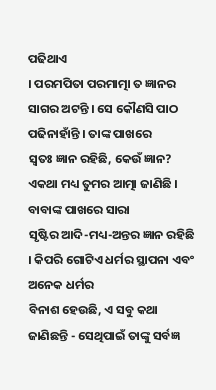ପଢିଥାଏ
। ପରମପିତା ପରମାତ୍ମା ତ ଜ୍ଞାନର ସାଗର ଅଟନ୍ତି । ସେ କୌଣସି ପାଠ ପଢିନାହାଁନ୍ତି । ତାଙ୍କ ପାଖରେ
ସ୍ୱତଃ ଜ୍ଞାନ ରହିଛି, କେଉଁ ଜ୍ଞାନ? ଏକଥା ମଧ୍ୟ ତୁମର ଆତ୍ମା ଜାଣିଛି । ବାବାଙ୍କ ପାଖରେ ସାରା
ସୃଷ୍ଟିର ଆଦି-ମଧ୍ୟ-ଅନ୍ତର ଜ୍ଞାନ ରହିଛି । କିପରି ଗୋଟିଏ ଧର୍ମର ସ୍ଥାପନା ଏବଂ ଅନେକ ଧର୍ମର
ବିନାଶ ହେଉଛି, ଏ ସବୁ କଥା ଜାଣିଛନ୍ତି - ସେଥିପାଇଁ ତାଙ୍କୁ ସର୍ବଜ୍ଞ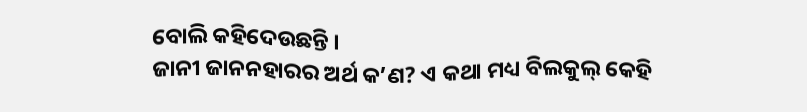ବୋଲି କହିଦେଉଛନ୍ତି ।
ଜାନୀ ଜାନନହାରର ଅର୍ଥ କ’ଣ? ଏ କଥା ମଧ୍ୟ ବିଲକୁଲ୍ କେହି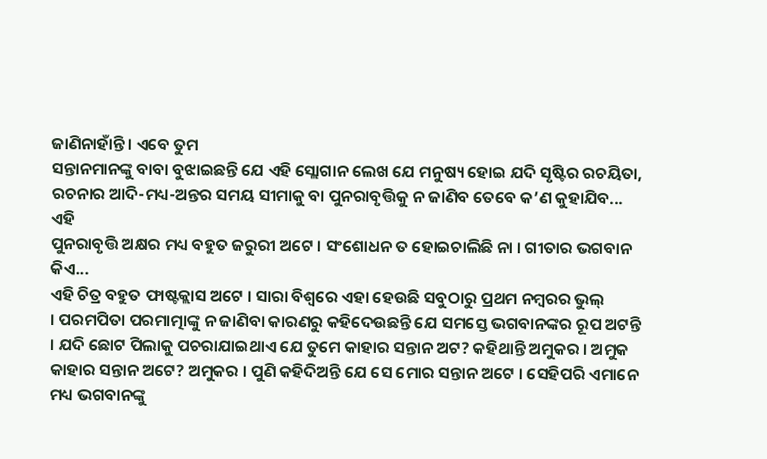ଜାଣିନାହାଁନ୍ତି । ଏବେ ତୁମ
ସନ୍ତାନମାନଙ୍କୁ ବାବା ବୁଝାଇଛନ୍ତି ଯେ ଏହି ସ୍ଲୋଗାନ ଲେଖ ଯେ ମନୁଷ୍ୟ ହୋଇ ଯଦି ସୃଷ୍ଟିର ରଚୟିତା,
ରଚନାର ଆଦି-ମଧ୍ୟ-ଅନ୍ତର ସମୟ ସୀମାକୁ ବା ପୁନରାବୃତ୍ତିକୁ ନ ଜାଣିବ ତେବେ କ’ଣ କୁହାଯିବ... ଏହି
ପୁନରାବୃତ୍ତି ଅକ୍ଷର ମଧ୍ୟ ବହୁତ ଜରୁରୀ ଅଟେ । ସଂଶୋଧନ ତ ହୋଇଚାଲିଛି ନା । ଗୀତାର ଭଗବାନ କିଏ...
ଏହି ଚିତ୍ର ବହୁତ ଫାଷ୍ଟକ୍ଲାସ ଅଟେ । ସାରା ବିଶ୍ୱରେ ଏହା ହେଉଛି ସବୁଠାରୁ ପ୍ରଥମ ନମ୍ବରର ଭୁଲ୍
। ପରମପିତା ପରମାତ୍ମାଙ୍କୁ ନ ଜାଣିବା କାରଣରୁ କହିଦେଉଛନ୍ତି ଯେ ସମସ୍ତେ ଭଗବାନଙ୍କର ରୂପ ଅଟନ୍ତି
। ଯଦି ଛୋଟ ପିଲାକୁ ପଚରାଯାଇଥାଏ ଯେ ତୁମେ କାହାର ସନ୍ତାନ ଅଟ? କହିଥାନ୍ତି ଅମୁକର । ଅମୁକ
କାହାର ସନ୍ତାନ ଅଟେ? ଅମୁକର । ପୁଣି କହିଦିଅନ୍ତି ଯେ ସେ ମୋର ସନ୍ତାନ ଅଟେ । ସେହିପରି ଏମାନେ
ମଧ୍ୟ ଭଗବାନଙ୍କୁ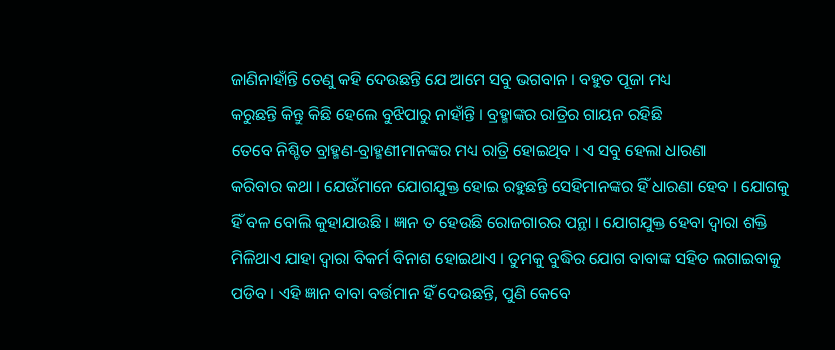ଜାଣିନାହାଁନ୍ତି ତେଣୁ କହି ଦେଉଛନ୍ତି ଯେ ଆମେ ସବୁ ଭଗବାନ । ବହୁତ ପୂଜା ମଧ୍ୟ
କରୁଛନ୍ତି କିନ୍ତୁ କିଛି ହେଲେ ବୁଝିପାରୁ ନାହାଁନ୍ତି । ବ୍ରହ୍ମାଙ୍କର ରାତ୍ରିର ଗାୟନ ରହିଛି
ତେବେ ନିଶ୍ଚିତ ବ୍ରାହ୍ମଣ-ବ୍ରାହ୍ମଣୀମାନଙ୍କର ମଧ୍ୟ ରାତ୍ରି ହୋଇଥିବ । ଏ ସବୁ ହେଲା ଧାରଣା
କରିବାର କଥା । ଯେଉଁମାନେ ଯୋଗଯୁକ୍ତ ହୋଇ ରହୁଛନ୍ତି ସେହିମାନଙ୍କର ହିଁ ଧାରଣା ହେବ । ଯୋଗକୁ
ହିଁ ବଳ ବୋଲି କୁହାଯାଉଛି । ଜ୍ଞାନ ତ ହେଉଛି ରୋଜଗାରର ପନ୍ଥା । ଯୋଗଯୁକ୍ତ ହେବା ଦ୍ୱାରା ଶକ୍ତି
ମିଳିଥାଏ ଯାହା ଦ୍ୱାରା ବିକର୍ମ ବିନାଶ ହୋଇଥାଏ । ତୁମକୁ ବୁଦ୍ଧିର ଯୋଗ ବାବାଙ୍କ ସହିତ ଲଗାଇବାକୁ
ପଡିବ । ଏହି ଜ୍ଞାନ ବାବା ବର୍ତ୍ତମାନ ହିଁ ଦେଉଛନ୍ତି, ପୁଣି କେବେ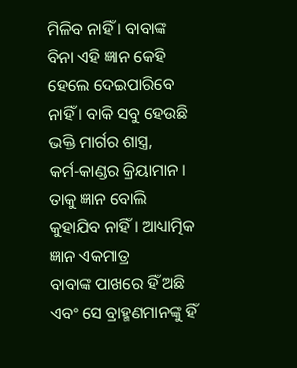ମିଳିବ ନାହିଁ । ବାବାଙ୍କ
ବିନା ଏହି ଜ୍ଞାନ କେହି ହେଲେ ଦେଇପାରିବେ ନାହିଁ । ବାକି ସବୁ ହେଉଛି ଭକ୍ତି ମାର୍ଗର ଶାସ୍ତ୍ର,
କର୍ମ-କାଣ୍ଡର କ୍ରିୟାମାନ । ତାକୁ ଜ୍ଞାନ ବୋଲି କୁହାଯିବ ନାହିଁ । ଆଧ୍ୟାତ୍ମିକ ଜ୍ଞାନ ଏକମାତ୍ର
ବାବାଙ୍କ ପାଖରେ ହିଁ ଅଛି ଏବଂ ସେ ବ୍ରାହ୍ମଣମାନଙ୍କୁ ହିଁ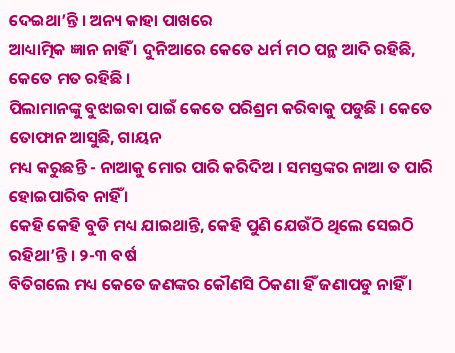ଦେଇଥା’ନ୍ତି । ଅନ୍ୟ କାହା ପାଖରେ
ଆଧ୍ୟାତ୍ମିକ ଜ୍ଞାନ ନାହିଁ । ଦୁନିଆରେ କେତେ ଧର୍ମ ମଠ ପନ୍ଥ ଆଦି ରହିଛି, କେତେ ମତ ରହିଛି ।
ପିଲାମାନଙ୍କୁ ବୁଝାଇବା ପାଇଁ କେତେ ପରିଶ୍ରମ କରିବାକୁ ପଡୁଛି । କେତେ ତୋଫାନ ଆସୁଛି, ଗାୟନ
ମଧ୍ୟ କରୁଛନ୍ତି - ନାଆକୁ ମୋର ପାରି କରିଦିଅ । ସମସ୍ତଙ୍କର ନାଆ ତ ପାରି ହୋଇପାରିବ ନାହିଁ ।
କେହି କେହି ବୁଡି ମଧ୍ୟ ଯାଇଥାନ୍ତି, କେହି ପୁଣି ଯେଉଁଠି ଥିଲେ ସେଇଠି ରହିଥା’ନ୍ତି । ୨-୩ ବର୍ଷ
ବିତିଗଲେ ମଧ୍ୟ କେତେ ଜଣଙ୍କର କୌଣସି ଠିକଣା ହିଁ ଜଣାପଡୁ ନାହିଁ ।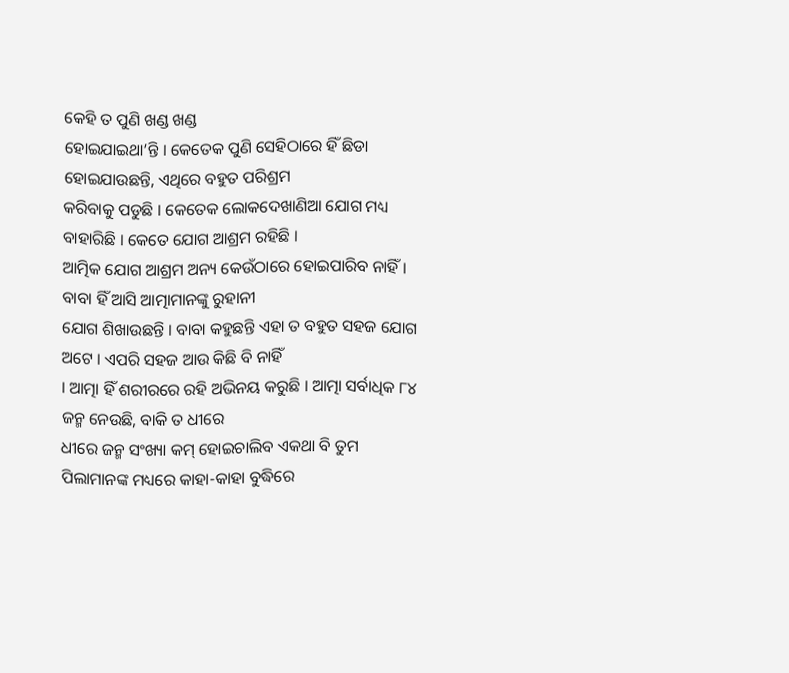କେହି ତ ପୁଣି ଖଣ୍ଡ ଖଣ୍ଡ
ହୋଇଯାଇଥା’ନ୍ତି । କେତେକ ପୁଣି ସେହିଠାରେ ହିଁ ଛିଡା ହୋଇଯାଉଛନ୍ତି, ଏଥିରେ ବହୁତ ପରିଶ୍ରମ
କରିବାକୁ ପଡୁଛି । କେତେକ ଲୋକଦେଖାଣିଆ ଯୋଗ ମଧ୍ୟ ବାହାରିଛି । କେତେ ଯୋଗ ଆଶ୍ରମ ରହିଛି ।
ଆତ୍ମିକ ଯୋଗ ଆଶ୍ରମ ଅନ୍ୟ କେଉଁଠାରେ ହୋଇପାରିବ ନାହିଁ । ବାବା ହିଁ ଆସି ଆତ୍ମାମାନଙ୍କୁ ରୁହାନୀ
ଯୋଗ ଶିଖାଉଛନ୍ତି । ବାବା କହୁଛନ୍ତି ଏହା ତ ବହୁତ ସହଜ ଯୋଗ ଅଟେ । ଏପରି ସହଜ ଆଉ କିଛି ବି ନାହିଁ
। ଆତ୍ମା ହିଁ ଶରୀରରେ ରହି ଅଭିନୟ କରୁଛି । ଆତ୍ମା ସର୍ବାଧିକ ୮୪ ଜନ୍ମ ନେଉଛି, ବାକି ତ ଧୀରେ
ଧୀରେ ଜନ୍ମ ସଂଖ୍ୟା କମ୍ ହୋଇଚାଲିବ ଏକଥା ବି ତୁମ ପିଲାମାନଙ୍କ ମଧ୍ୟରେ କାହା-କାହା ବୁଦ୍ଧିରେ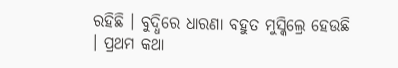ରହିଛି । ବୁଦ୍ଧିରେ ଧାରଣା ବହୁତ ମୁସ୍କିଲ୍ରେ ହେଉଛି । ପ୍ରଥମ କଥା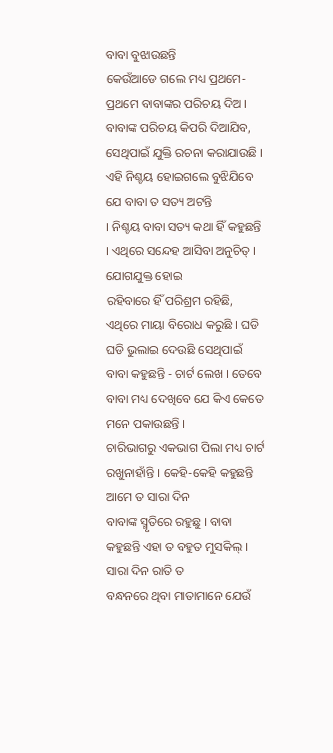ବାବା ବୁଝାଉଛନ୍ତି
କେଉଁଆଡେ ଗଲେ ମଧ୍ୟ ପ୍ରଥମେ-ପ୍ରଥମେ ବାବାଙ୍କର ପରିଚୟ ଦିଅ । ବାବାଙ୍କ ପରିଚୟ କିପରି ଦିଆଯିବ,
ସେଥିପାଇଁ ଯୁକ୍ତି ରଚନା କରାଯାଉଛି । ଏହି ନିଶ୍ଚୟ ହୋଇଗଲେ ବୁଝିଯିବେ ଯେ ବାବା ତ ସତ୍ୟ ଅଟନ୍ତି
। ନିଶ୍ଚୟ ବାବା ସତ୍ୟ କଥା ହିଁ କହୁଛନ୍ତି । ଏଥିରେ ସନ୍ଦେହ ଆସିବା ଅନୁଚିତ୍ । ଯୋଗଯୁକ୍ତ ହୋଇ
ରହିବାରେ ହିଁ ପରିଶ୍ରମ ରହିଛି, ଏଥିରେ ମାୟା ବିରୋଧ କରୁଛି । ଘଡି ଘଡି ଭୁଲାଇ ଦେଉଛି ସେଥିପାଇଁ
ବାବା କହୁଛନ୍ତି - ଚାର୍ଟ ଲେଖ । ତେବେ ବାବା ମଧ୍ୟ ଦେଖିବେ ଯେ କିଏ କେତେ ମନେ ପକାଉଛନ୍ତି ।
ଚାରିଭାଗରୁ ଏକଭାଗ ପିଲା ମଧ୍ୟ ଚାର୍ଟ ରଖୁନାହାଁନ୍ତି । କେହି-କେହି କହୁଛନ୍ତି ଆମେ ତ ସାରା ଦିନ
ବାବାଙ୍କ ସ୍ମୃତିରେ ରହୁଛୁ । ବାବା କହୁଛନ୍ତି ଏହା ତ ବହୁତ ମୁସକିଲ୍ । ସାରା ଦିନ ରାତି ତ
ବନ୍ଧନରେ ଥିବା ମାତାମାନେ ଯେଉଁ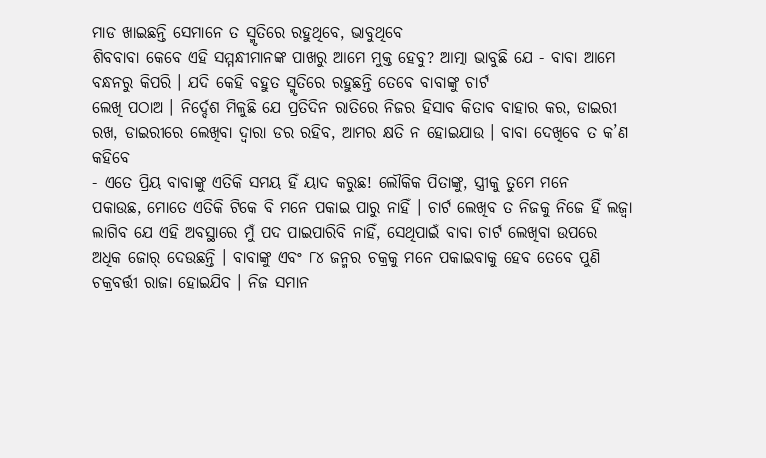ମାଡ ଖାଇଛନ୍ତି ସେମାନେ ତ ସ୍ମୃତିରେ ରହୁଥିବେ, ଭାବୁଥିବେ
ଶିବବାବା କେବେ ଏହି ସମ୍ମନ୍ଧୀମାନଙ୍କ ପାଖରୁ ଆମେ ମୁକ୍ତ ହେବୁ? ଆତ୍ମା ଭାବୁଛି ଯେ - ବାବା ଆମେ
ବନ୍ଧନରୁ କିପରି । ଯଦି କେହି ବହୁତ ସ୍ମୃତିରେ ରହୁଛନ୍ତି ତେବେ ବାବାଙ୍କୁ ଚାର୍ଟ
ଲେଖି ପଠାଅ । ନିର୍ଦ୍ଦେଶ ମିଳୁଛି ଯେ ପ୍ରତିଦିନ ରାତିରେ ନିଜର ହିସାବ କିତାବ ବାହାର କର, ଡାଇରୀ
ରଖ, ଡାଇରୀରେ ଲେଖିବା ଦ୍ୱାରା ଡର ରହିବ, ଆମର କ୍ଷତି ନ ହୋଇଯାଉ । ବାବା ଦେଖିବେ ତ କ’ଣ କହିବେ
- ଏତେ ପ୍ରିୟ ବାବାଙ୍କୁ ଏତିକି ସମୟ ହିଁ ୟାଦ କରୁଛ! ଲୌକିକ ପିତାଙ୍କୁ, ସ୍ତ୍ରୀକୁ ତୁମେ ମନେ
ପକାଉଛ, ମୋତେ ଏତିକି ଟିକେ ବି ମନେ ପକାଇ ପାରୁ ନାହିଁ । ଚାର୍ଟ ଲେଖିବ ତ ନିଜକୁ ନିଜେ ହିଁ ଲଜ୍ୱା
ଲାଗିବ ଯେ ଏହି ଅବସ୍ଥାରେ ମୁଁ ପଦ ପାଇପାରିବି ନାହିଁ, ସେଥିପାଇଁ ବାବା ଚାର୍ଟ ଲେଖିବା ଉପରେ
ଅଧିକ ଜୋର୍ ଦେଉଛନ୍ତି । ବାବାଙ୍କୁ ଏବଂ ୮୪ ଜନ୍ମର ଚକ୍ରକୁ ମନେ ପକାଇବାକୁ ହେବ ତେବେ ପୁଣି
ଚକ୍ରବର୍ତ୍ତୀ ରାଜା ହୋଇଯିବ । ନିଜ ସମାନ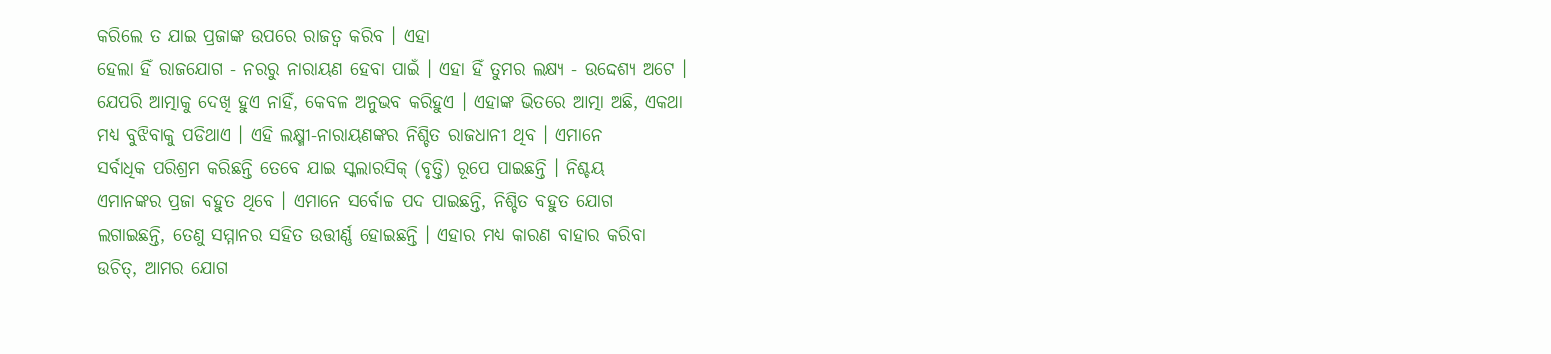କରିଲେ ତ ଯାଇ ପ୍ରଜାଙ୍କ ଉପରେ ରାଜତ୍ୱ କରିବ । ଏହା
ହେଲା ହିଁ ରାଜଯୋଗ - ନରରୁ ନାରାୟଣ ହେବା ପାଇଁ । ଏହା ହିଁ ତୁମର ଲକ୍ଷ୍ୟ - ଉଦ୍ଦେଶ୍ୟ ଅଟେ ।
ଯେପରି ଆତ୍ମାକୁ ଦେଖି ହୁଏ ନାହିଁ, କେବଳ ଅନୁଭବ କରିହୁଏ । ଏହାଙ୍କ ଭିତରେ ଆତ୍ମା ଅଛି, ଏକଥା
ମଧ୍ୟ ବୁଝିବାକୁ ପଡିଥାଏ । ଏହି ଲକ୍ଷ୍ମୀ-ନାରାୟଣଙ୍କର ନିଶ୍ଚିତ ରାଜଧାନୀ ଥିବ । ଏମାନେ
ସର୍ବାଧିକ ପରିଶ୍ରମ କରିଛନ୍ତି ତେବେ ଯାଇ ସ୍କଲାରସିକ୍ (ବୃତ୍ତି) ରୂପେ ପାଇଛନ୍ତି । ନିଶ୍ଚୟ
ଏମାନଙ୍କର ପ୍ରଜା ବହୁତ ଥିବେ । ଏମାନେ ସର୍ବୋଚ୍ଚ ପଦ ପାଇଛନ୍ତି, ନିଶ୍ଚିତ ବହୁତ ଯୋଗ
ଲଗାଇଛନ୍ତି, ତେଣୁ ସମ୍ମାନର ସହିତ ଉତ୍ତୀର୍ଣ୍ଣ ହୋଇଛନ୍ତି । ଏହାର ମଧ୍ୟ କାରଣ ବାହାର କରିବା
ଉଚିତ୍, ଆମର ଯୋଗ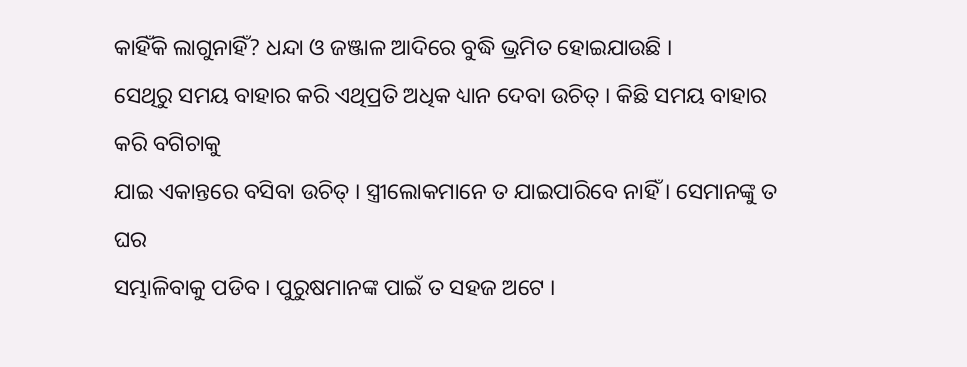କାହିଁକି ଲାଗୁନାହିଁ? ଧନ୍ଦା ଓ ଜଞ୍ଜାଳ ଆଦିରେ ବୁଦ୍ଧି ଭ୍ରମିତ ହୋଇଯାଉଛି ।
ସେଥିରୁ ସମୟ ବାହାର କରି ଏଥିପ୍ରତି ଅଧିକ ଧ୍ୟାନ ଦେବା ଉଚିତ୍ । କିଛି ସମୟ ବାହାର କରି ବଗିଚାକୁ
ଯାଇ ଏକାନ୍ତରେ ବସିବା ଉଚିତ୍ । ସ୍ତ୍ରୀଲୋକମାନେ ତ ଯାଇପାରିବେ ନାହିଁ । ସେମାନଙ୍କୁ ତ ଘର
ସମ୍ଭାଳିବାକୁ ପଡିବ । ପୁରୁଷମାନଙ୍କ ପାଇଁ ତ ସହଜ ଅଟେ ।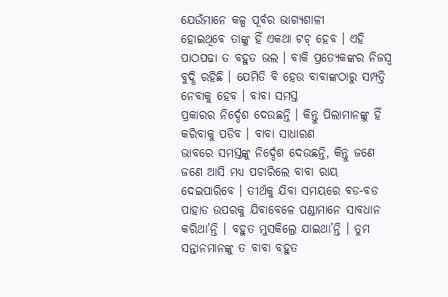ଯେଉଁମାନେ କଳ୍ପ ପୂର୍ବର ଭାଗ୍ୟଶାଳୀ
ହୋଇଥିବେ ତାଙ୍କୁ ହିଁ ଏକଥା ଟଚ୍ ହେବ । ଏହି ପାଠପଢା ତ ବହୁତ ଭଲ । ବାକି ପ୍ରତ୍ୟେକଙ୍କର ନିଜସ୍ୱ
ବୁଦ୍ଧି ରହିଛି । ଯେମିତି ବି ହେଉ ବାବାଙ୍କଠାରୁ ସମ୍ପତ୍ତି ନେବାକୁ ହେବ । ବାବା ସମସ୍ତ
ପ୍ରକାରର ନିର୍ଦ୍ଦେଶ ଦେଉଛନ୍ତି । କିନ୍ତୁ ପିଲାମାନଙ୍କୁ ହିଁ କରିବାକୁ ପଡିବ । ବାବା ସାଧାରଣ
ଭାବରେ ସମସ୍ତଙ୍କୁ ନିର୍ଦ୍ଦେଶ ଦେଉଛନ୍ତି, କିନ୍ତୁ ଜଣେ ଜଣେ ଆସି ମଧ୍ୟ ପଚାରିଲେ ବାବା ରାୟ
ଦେଇପାରିବେ । ତୀର୍ଥକୁ ଯିବା ସମୟରେ ବଡ-ବଡ ପାହାଡ ଉପରକୁ ଯିବାବେଳେ ପଣ୍ଡାମାନେ ସାବଧାନ
କରିଥା’ନ୍ତି । ବହୁତ ମୁସକିଲ୍ରେ ଯାଇଥା’ନ୍ତି । ତୁମ ସନ୍ତାନମାନଙ୍କୁ ତ ବାବା ବହୁତ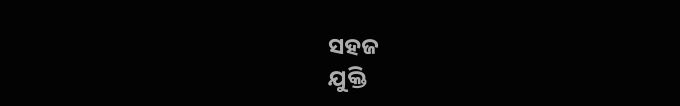ସହଜ
ଯୁକ୍ତି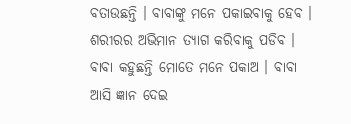ବତାଉଛନ୍ତି । ବାବାଙ୍କୁ ମନେ ପକାଇବାକୁ ହେବ । ଶରୀରର ଅଭିମାନ ତ୍ୟାଗ କରିବାକୁ ପଡିବ ।
ବାବା କହୁଛନ୍ତି ମୋତେ ମନେ ପକାଅ । ବାବା ଆସି ଜ୍ଞାନ ଦେଇ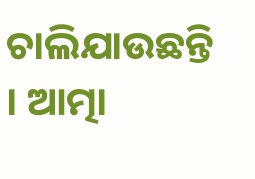ଚାଲିଯାଉଛନ୍ତି । ଆତ୍ମା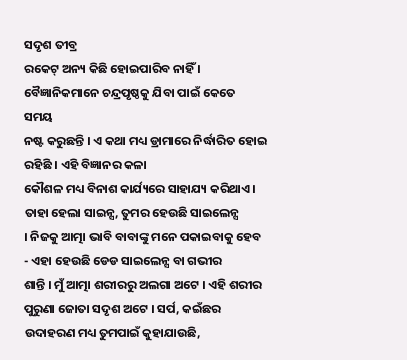ସଦୃଶ ତୀବ୍ର
ରକେଟ୍ ଅନ୍ୟ କିଛି ହୋଇପାରିବ ନାହିଁ । ବୈଜ୍ଞାନିକମାନେ ଚନ୍ଦ୍ରପୃଷ୍ଠକୁ ଯିବା ପାଇଁ କେତେ ସମୟ
ନଷ୍ଟ କରୁଛନ୍ତି । ଏ କଥା ମଧ୍ୟ ଡ୍ରାମାରେ ନିର୍ଦ୍ଧାରିତ ହୋଇ ରହିଛି । ଏହି ବିଜ୍ଞାନର କଳା
କୌଶଳ ମଧ୍ୟ ବିନାଶ କାର୍ଯ୍ୟରେ ସାହାଯ୍ୟ କରିଥାଏ । ତାହା ହେଲା ସାଇନ୍ସ, ତୁମର ହେଉଛି ସାଇଲେନ୍ସ
। ନିଜକୁ ଆତ୍ମା ଭାବି ବାବାଙ୍କୁ ମନେ ପକାଇବାକୁ ହେବ - ଏହା ହେଉଛି ଡେଡ ସାଇଲେନ୍ସ ବା ଗଭୀର
ଶାନ୍ତି । ମୁଁ ଆତ୍ମା ଶରୀରରୁ ଅଲଗା ଅଟେ । ଏହି ଶରୀର ପୁରୁଣା ଜୋତା ସଦୃଶ ଅଟେ । ସର୍ପ, କଇଁଛର
ଉଦାହରଣ ମଧ୍ୟ ତୁମପାଇଁ କୁହାଯାଉଛି,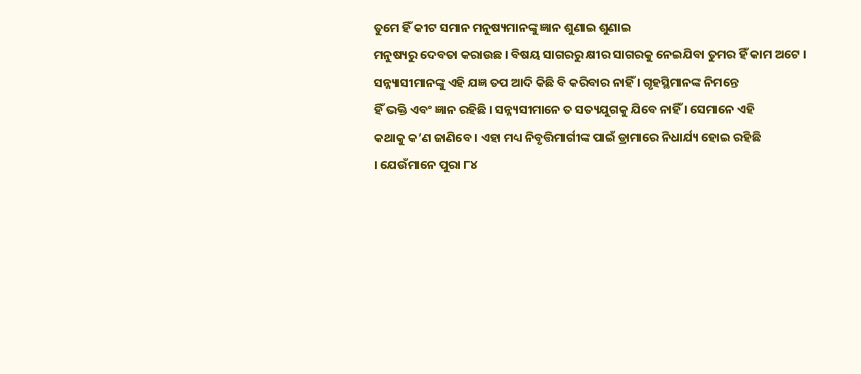ତୁମେ ହିଁ କୀଟ ସମାନ ମନୁଷ୍ୟମାନଙ୍କୁ ଜ୍ଞାନ ଶୁଣାଇ ଶୁଣାଇ
ମନୁଷ୍ୟରୁ ଦେବତା କରାଉଛ । ବିଷୟ ସାଗରରୁ କ୍ଷୀର ସାଗରକୁ ନେଇଯିବା ତୁମର ହିଁ କାମ ଅଟେ ।
ସନ୍ନ୍ୟାସୀମାନଙ୍କୁ ଏହି ଯଜ୍ଞ ତପ ଆଦି କିଛି ବି କରିବାର ନାହିଁ । ଗୃହସ୍ଥିମାନଙ୍କ ନିମନ୍ତେ
ହିଁ ଭକ୍ତି ଏବଂ ଜ୍ଞାନ ରହିଛି । ସନ୍ନ୍ୟସୀମାନେ ତ ସତ୍ୟଯୁଗକୁ ଯିବେ ନାହିଁ । ସେମାନେ ଏହି
କଥାକୁ କ’ଣ ଜାଣିବେ । ଏହା ମଧ୍ୟ ନିବୃତ୍ତିମାର୍ଗୀଙ୍କ ପାଇଁ ଡ୍ରାମାରେ ନିଧାର୍ଯ୍ୟ ହୋଇ ରହିଛି
। ଯେଉଁମାନେ ପୁରା ୮୪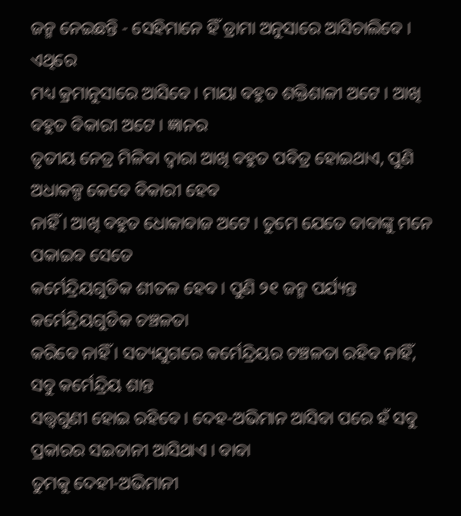ଜନ୍ମ ନେଇଛନ୍ତି - ସେହିମାନେ ହିଁ ଡ୍ରାମା ଅନୁସାରେ ଆସିଚାଲିବେ । ଏଥିରେ
ମଧ୍ୟ କ୍ରମାନୁସାରେ ଆସିବେ । ମାୟା ବହୁତ ଶକ୍ତିଶାଳୀ ଅଟେ । ଆଖି ବହୁତ ବିକାରୀ ଅଟେ । ଜ୍ଞାନର
ତୃତୀୟ ନେତ୍ର ମିଳିବା ଦ୍ୱାରା ଆଖି ବହୁତ ପବିତ୍ର ହୋଇଥାଏ, ପୁଣି ଅଧାକଳ୍ପ କେବେ ବିକାରୀ ହେବ
ନାହିଁ । ଆଖି ବହୁତ ଧୋକାବାଜ ଅଟେ । ତୁମେ ଯେତେ ବାବାଙ୍କୁ ମନେ ପକାଇବ ସେତେ
କର୍ମେନ୍ଦ୍ରିୟଗୁଡିକ ଶୀତଳ ହେବ । ପୁଣି ୨୧ ଜନ୍ମ ପର୍ଯ୍ୟନ୍ତ କର୍ମେନ୍ଦ୍ରିୟଗୁଡିକ ଚଞ୍ଚଳତା
କରିବେ ନାହିଁ । ସତ୍ୟଯୁଗରେ କର୍ମେନ୍ଦ୍ରିୟର ଚଞ୍ଚଳତା ରହିବ ନାହିଁ, ସବୁ କର୍ମେନ୍ଦ୍ରିୟ ଶାନ୍ତ
ସତ୍ତ୍ୱଗୁଣୀ ହୋଇ ରହିବେ । ଦେହ-ଅଭିମାନ ଆସିବା ପରେ ହଁ ସବୁ ପ୍ରକାରର ସଇତାନୀ ଆସିଥାଏ । ବାବା
ତୁମକୁ ଦେହୀ-ଅଭିମାନୀ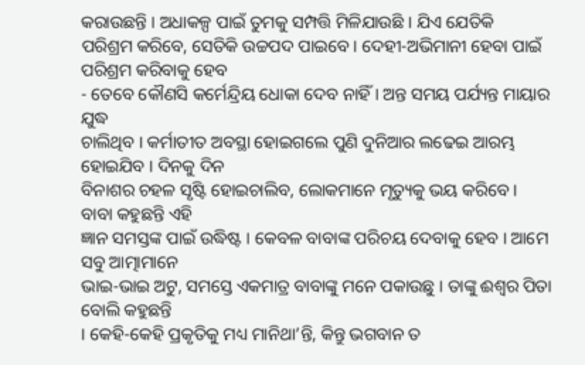କରାଉଛନ୍ତି । ଅଧାକଳ୍ପ ପାଇଁ ତୁମକୁ ସମ୍ପତ୍ତି ମିଳିଯାଉଛି । ଯିଏ ଯେତିକି
ପରିଶ୍ରମ କରିବେ, ସେତିକି ଉଚ୍ଚପଦ ପାଇବେ । ଦେହୀ-ଅଭିମାନୀ ହେବା ପାଇଁ ପରିଶ୍ରମ କରିବାକୁ ହେବ
- ତେବେ କୌଣସି କର୍ମେନ୍ଦ୍ରିୟ ଧୋକା ଦେବ ନାହିଁ । ଅନ୍ତ ସମୟ ପର୍ଯ୍ୟନ୍ତ ମାୟାର ଯୁଦ୍ଧ
ଚାଲିଥିବ । କର୍ମାତୀତ ଅବସ୍ଥା ହୋଇଗଲେ ପୁଣି ଦୁନିଆର ଲଢେଇ ଆରମ୍ଭ ହୋଇଯିବ । ଦିନକୁ ଦିନ
ବିନାଶର ଚହଳ ସୃଷ୍ଟି ହୋଇଚାଲିବ, ଲୋକମାନେ ମୃତ୍ୟୁକୁ ଭୟ କରିବେ ।
ବାବା କହୁଛନ୍ତି ଏହି
ଜ୍ଞାନ ସମସ୍ତଙ୍କ ପାଇଁ ଉଦ୍ଧିଷ୍ଟ । କେବଳ ବାବାଙ୍କ ପରିଚୟ ଦେବାକୁ ହେବ । ଆମେ ସବୁ ଆତ୍ମାମାନେ
ଭାଇ-ଭାଇ ଅଟୁ, ସମସ୍ତେ ଏକମାତ୍ର ବାବାଙ୍କୁ ମନେ ପକାଉଛୁ । ତାଙ୍କୁ ଈଶ୍ୱର ପିତା ବୋଲି କହୁଛନ୍ତି
। କେହି-କେହି ପ୍ରକୃତିକୁ ମଧ୍ୟ ମାନିଥା’ନ୍ତି, କିନ୍ତୁ ଭଗବାନ ତ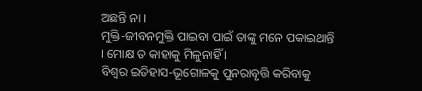ଅଛନ୍ତି ନା ।
ମୁକ୍ତି-ଜୀବନମୁକ୍ତି ପାଇବା ପାଇଁ ତାଙ୍କୁ ମନେ ପକାଇଥାନ୍ତି । ମୋକ୍ଷ ତ କାହାକୁ ମିଳୁନାହିଁ ।
ବିଶ୍ୱର ଇତିହାସ-ଭୂଗୋଳକୁ ପୁନରାବୃତ୍ତି କରିବାକୁ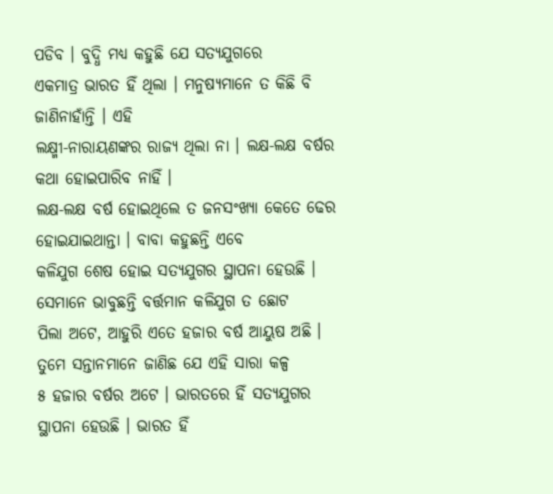ପଡିବ । ବୁଦ୍ଧି ମଧ୍ୟ କହୁଛି ଯେ ସତ୍ୟଯୁଗରେ
ଏକମାତ୍ର ଭାରତ ହିଁ ଥିଲା । ମନୁଷ୍ୟମାନେ ତ କିଛି ବି ଜାଣିନାହାଁନ୍ତି । ଏହି
ଲକ୍ଷ୍ମୀ-ନାରାୟଣଙ୍କର ରାଜ୍ୟ ଥିଲା ନା । ଲକ୍ଷ-ଲକ୍ଷ ବର୍ଷର କଥା ହୋଇପାରିବ ନାହିଁ ।
ଲକ୍ଷ-ଲକ୍ଷ ବର୍ଷ ହୋଇଥିଲେ ତ ଜନସଂଖ୍ୟା କେତେ ଢେର ହୋଇଯାଇଥାନ୍ତା । ବାବା କହୁଛନ୍ତି ଏବେ
କଳିଯୁଗ ଶେଷ ହୋଇ ସତ୍ୟଯୁଗର ସ୍ଥାପନା ହେଉଛି । ସେମାନେ ଭାବୁଛନ୍ତି ବର୍ତ୍ତମାନ କଳିଯୁଗ ତ ଛୋଟ
ପିଲା ଅଟେ, ଆହୁରି ଏତେ ହଜାର ବର୍ଷ ଆୟୁଷ ଅଛି । ତୁମେ ସନ୍ତାନମାନେ ଜାଣିଛ ଯେ ଏହି ସାରା କଳ୍ପ
୫ ହଜାର ବର୍ଷର ଅଟେ । ଭାରତରେ ହିଁ ସତ୍ୟଯୁଗର ସ୍ଥାପନା ହେଉଛି । ଭାରତ ହିଁ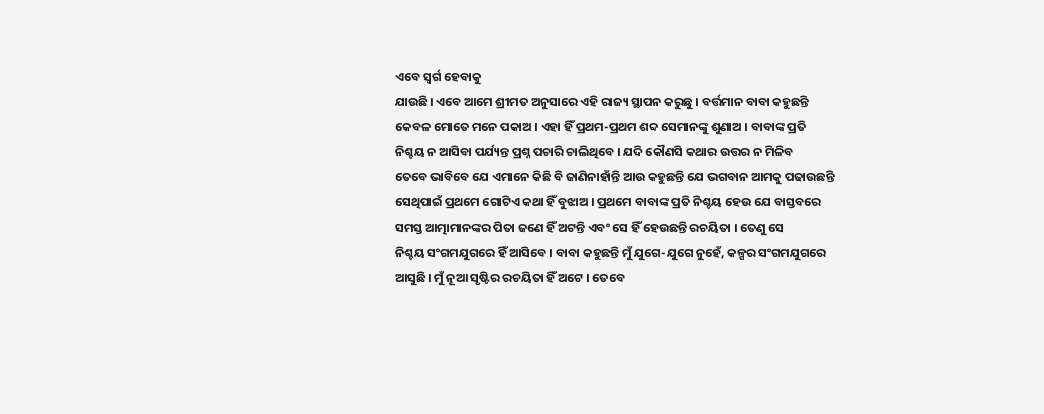ଏବେ ସ୍ୱର୍ଗ ହେବାକୁ
ଯାଉଛି । ଏବେ ଆମେ ଶ୍ରୀମତ ଅନୁସାରେ ଏହି ରାଜ୍ୟ ସ୍ଥାପନ କରୁଛୁ । ବର୍ତ୍ତମାନ ବାବା କହୁଛନ୍ତି
କେବଳ ମୋତେ ମନେ ପକାଅ । ଏହା ହିଁ ପ୍ରଥମ-ପ୍ରଥମ ଶବ୍ଦ ସେମାନଙ୍କୁ ଶୁଣାଅ । ବାବାଙ୍କ ପ୍ରତି
ନିଶ୍ଚୟ ନ ଆସିବା ପର୍ଯ୍ୟନ୍ତ ପ୍ରଶ୍ନ ପଚାରି ଚାଲିଥିବେ । ଯଦି କୌଣସି କଥାର ଉତ୍ତର ନ ମିଳିବ
ତେବେ ଭାବିବେ ଯେ ଏମାନେ କିଛି ବି ଜାଣିନାହାଁନ୍ତି ଆଉ କହୁଛନ୍ତି ଯେ ଭଗବାନ ଆମକୁ ପଢାଉଛନ୍ତି
ସେଥିପାଇଁ ପ୍ରଥମେ ଗୋଟିଏ କଥା ହିଁ ବୁଝାଅ । ପ୍ରଥମେ ବାବାଙ୍କ ପ୍ରତି ନିଶ୍ଚୟ ହେଉ ଯେ ବାସ୍ତବରେ
ସମସ୍ତ ଆତ୍ମାମାନଙ୍କର ପିତା ଜଣେ ହିଁ ଅଟନ୍ତି ଏବଂ ସେ ହିଁ ହେଉଛନ୍ତି ରଚୟିତା । ତେଣୁ ସେ
ନିଶ୍ଚୟ ସଂଗମଯୁଗରେ ହିଁ ଆସିବେ । ବାବା କହୁଛନ୍ତି ମୁଁ ଯୁଗେ-ଯୁଗେ ନୁହେଁ, କଳ୍ପର ସଂଗମଯୁଗରେ
ଆସୁଛି । ମୁଁ ନୂଆ ସୃଷ୍ଟିର ରଚୟିତା ହିଁ ଅଟେ । ତେବେ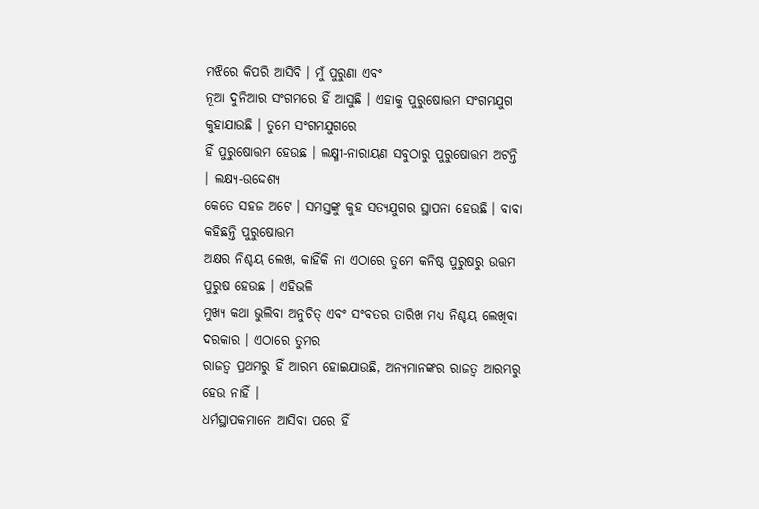ମଝିରେ କିପରି ଆସିବି । ମୁଁ ପୁରୁଣା ଏବଂ
ନୂଆ ଦୁନିଆର ସଂଗମରେ ହିଁ ଆସୁଛି । ଏହାକୁ ପୁରୁଷୋତ୍ତମ ସଂଗମଯୁଗ କୁହାଯାଉଛି । ତୁମେ ସଂଗମଯୁଗରେ
ହିଁ ପୁରୁଷୋତ୍ତମ ହେଉଛ । ଲକ୍ଷ୍ମୀ-ନାରାୟଣ ସବୁଠାରୁ ପୁରୁଷୋତ୍ତମ ଅଟନ୍ତି । ଲକ୍ଷ୍ୟ-ଉଦ୍ଦେଶ୍ୟ
କେତେ ସହଜ ଅଟେ । ସମସ୍ତଙ୍କୁ କୁହ ସତ୍ୟଯୁଗର ସ୍ଥାପନା ହେଉଛି । ବାବା କହିଛନ୍ତି ପୁରୁଷୋତ୍ତମ
ଅକ୍ଷର ନିଶ୍ଚୟ ଲେଖ, କାହିଁକି ନା ଏଠାରେ ତୁମେ କନିଷ୍ଠ ପୁରୁଷରୁ ଉତ୍ତମ ପୁରୁଷ ହେଉଛ । ଏହିଭଳି
ମୁଖ୍ୟ କଥା ଭୁଲିବା ଅନୁଚିତ୍ ଏବଂ ସଂବତର ତାରିଖ ମଧ୍ୟ ନିଶ୍ଚୟ ଲେଖିବା ଦରକାର । ଏଠାରେ ତୁମର
ରାଜତ୍ୱ ପ୍ରଥମରୁ ହିଁ ଆରମ୍ଭ ହୋଇଯାଉଛି, ଅନ୍ୟମାନଙ୍କର ରାଜତ୍ୱ ଆରମ୍ଭରୁ ହେଉ ନାହିଁ ।
ଧର୍ମସ୍ଥାପକମାନେ ଆସିବା ପରେ ହିଁ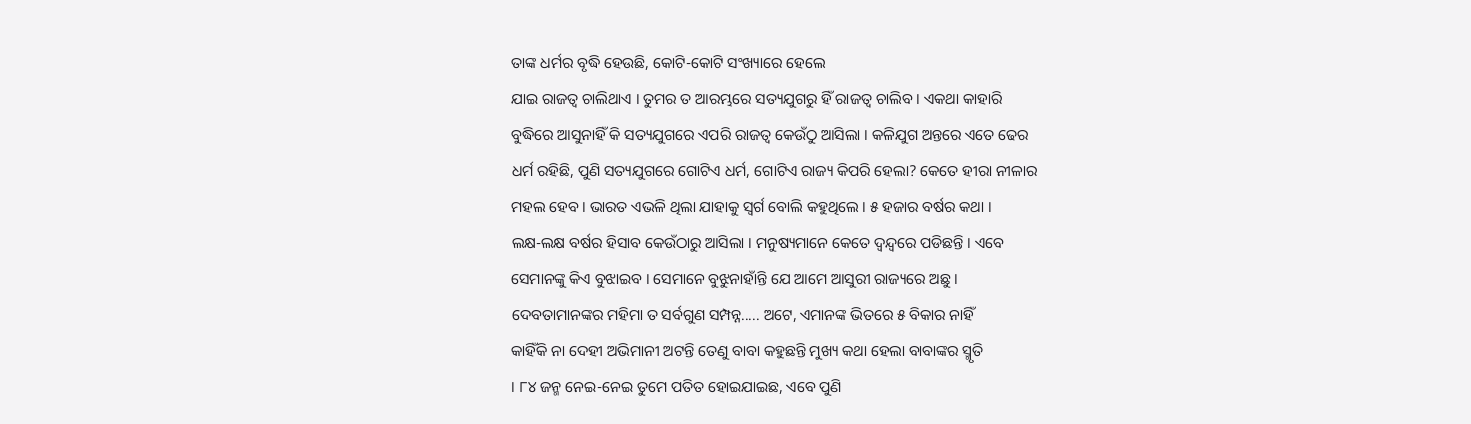ତାଙ୍କ ଧର୍ମର ବୃଦ୍ଧି ହେଉଛି, କୋଟି-କୋଟି ସଂଖ୍ୟାରେ ହେଲେ
ଯାଇ ରାଜତ୍ୱ ଚାଲିଥାଏ । ତୁମର ତ ଆରମ୍ଭରେ ସତ୍ୟଯୁଗରୁ ହିଁ ରାଜତ୍ୱ ଚାଲିବ । ଏକଥା କାହାରି
ବୁଦ୍ଧିରେ ଆସୁନାହିଁ କି ସତ୍ୟଯୁଗରେ ଏପରି ରାଜତ୍ୱ କେଉଁଠୁ ଆସିଲା । କଳିଯୁଗ ଅନ୍ତରେ ଏତେ ଢେର
ଧର୍ମ ରହିଛି, ପୁଣି ସତ୍ୟଯୁଗରେ ଗୋଟିଏ ଧର୍ମ, ଗୋଟିଏ ରାଜ୍ୟ କିପରି ହେଲା? କେତେ ହୀରା ନୀଳାର
ମହଲ ହେବ । ଭାରତ ଏଭଳି ଥିଲା ଯାହାକୁ ସ୍ୱର୍ଗ ବୋଲି କହୁଥିଲେ । ୫ ହଜାର ବର୍ଷର କଥା ।
ଲକ୍ଷ-ଲକ୍ଷ ବର୍ଷର ହିସାବ କେଉଁଠାରୁ ଆସିଲା । ମନୁଷ୍ୟମାନେ କେତେ ଦ୍ୱନ୍ଦ୍ୱରେ ପଡିଛନ୍ତି । ଏବେ
ସେମାନଙ୍କୁ କିଏ ବୁଝାଇବ । ସେମାନେ ବୁଝୁନାହାଁନ୍ତି ଯେ ଆମେ ଆସୁରୀ ରାଜ୍ୟରେ ଅଛୁ ।
ଦେବତାମାନଙ୍କର ମହିମା ତ ସର୍ବଗୁଣ ସମ୍ପନ୍ନ..... ଅଟେ, ଏମାନଙ୍କ ଭିତରେ ୫ ବିକାର ନାହିଁ
କାହିଁକି ନା ଦେହୀ ଅଭିମାନୀ ଅଟନ୍ତି ତେଣୁ ବାବା କହୁଛନ୍ତି ମୁଖ୍ୟ କଥା ହେଲା ବାବାଙ୍କର ସ୍ମୃତି
। ୮୪ ଜନ୍ମ ନେଇ-ନେଇ ତୁମେ ପତିତ ହୋଇଯାଇଛ, ଏବେ ପୁଣି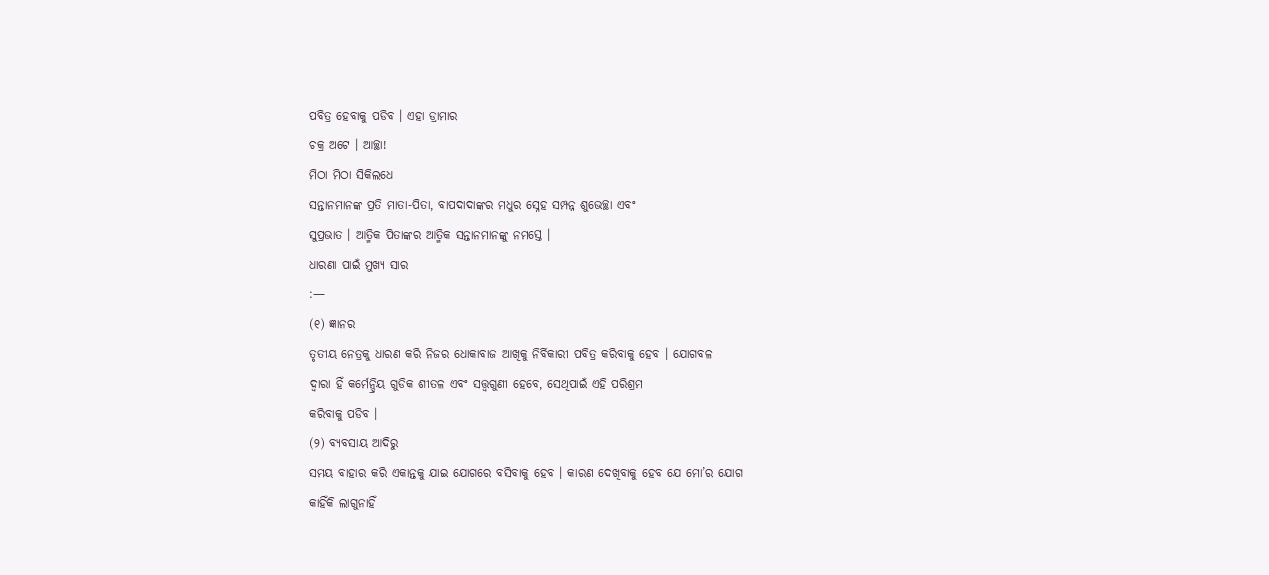ପବିତ୍ର ହେବାକୁ ପଡିବ । ଏହା ଡ୍ରାମାର
ଚକ୍ର ଅଟେ । ଆଚ୍ଛା!
ମିଠା ମିଠା ସିକିଲଧେ
ସନ୍ତାନମାନଙ୍କ ପ୍ରତି ମାତା-ପିତା, ବାପଦାଦାଙ୍କର ମଧୁର ସ୍ନେହ ସମ୍ପନ୍ନ ଶୁଭେଚ୍ଛା ଏବଂ
ସୁପ୍ରଭାତ । ଆତ୍ମିକ ପିତାଙ୍କର ଆତ୍ମିକ ସନ୍ତାନମାନଙ୍କୁ ନମସ୍ତେ ।
ଧାରଣା ପାଇଁ ମୁଖ୍ୟ ସାର
:—
(୧) ଜ୍ଞାନର
ତୃତୀୟ ନେତ୍ରକୁ ଧାରଣ କରି ନିଜର ଧୋକାବାଜ ଆଖିକୁ ନିର୍ବିକାରୀ ପବିତ୍ର କରିବାକୁ ହେବ । ଯୋଗବଳ
ଦ୍ୱାରା ହିଁ କର୍ମେନ୍ଦ୍ରିୟ ଗୁଡିକ ଶୀତଳ ଏବଂ ସତ୍ତ୍ୱଗୁଣୀ ହେବେ, ସେଥିପାଇଁ ଏହି ପରିଶ୍ରମ
କରିବାକୁ ପଡିବ ।
(୨) ବ୍ୟବସାୟ ଆଦିରୁ
ସମୟ ବାହାର କରି ଏକାନ୍ତକୁ ଯାଇ ଯୋଗରେ ବସିବାକୁ ହେବ । କାରଣ ଦେଖିବାକୁ ହେବ ଯେ ମୋ’ର ଯୋଗ
କାହିଁକି ଲାଗୁନାହିଁ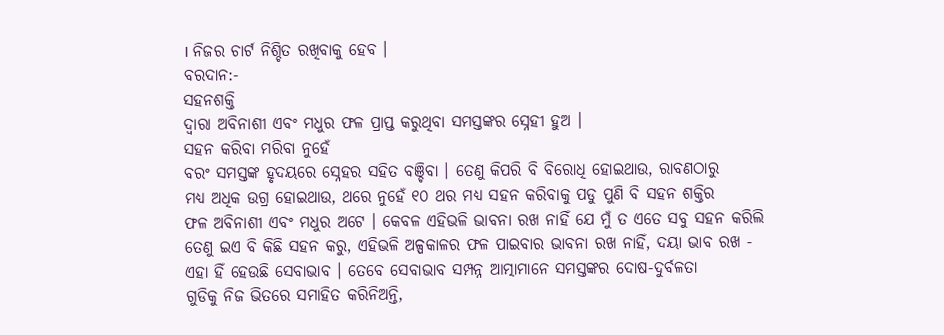। ନିଜର ଚାର୍ଟ ନିଶ୍ଚିତ ରଖିବାକୁ ହେବ ।
ବରଦାନ:-
ସହନଶକ୍ତି
ଦ୍ୱାରା ଅବିନାଶୀ ଏବଂ ମଧୁର ଫଳ ପ୍ରାପ୍ତ କରୁଥିବା ସମସ୍ତଙ୍କର ସ୍ନେହୀ ହୁଅ ।
ସହନ କରିବା ମରିବା ନୁହେଁ
ବରଂ ସମସ୍ତଙ୍କ ହୃଦୟରେ ସ୍ନେହର ସହିତ ବଞ୍ଚିବା । ତେଣୁ କିପରି ବି ବିରୋଧି ହୋଇଥାଉ, ରାବଣଠାରୁ
ମଧ୍ୟ ଅଧିକ ଉଗ୍ର ହୋଇଥାଉ, ଥରେ ନୁହେଁ ୧୦ ଥର ମଧ୍ୟ ସହନ କରିବାକୁ ପଡୁ ପୁଣି ବି ସହନ ଶକ୍ତିର
ଫଳ ଅବିନାଶୀ ଏବଂ ମଧୁର ଅଟେ । କେବଳ ଏହିଭଳି ଭାବନା ରଖ ନାହିଁ ଯେ ମୁଁ ତ ଏତେ ସବୁ ସହନ କରିଲି
ତେଣୁ ଇଏ ବି କିଛି ସହନ କରୁ, ଏହିଭଳି ଅଳ୍ପକାଳର ଫଳ ପାଇବାର ଭାବନା ରଖ ନାହିଁ, ଦୟା ଭାବ ରଖ -
ଏହା ହିଁ ହେଉଛି ସେବାଭାବ । ତେବେ ସେବାଭାବ ସମ୍ପନ୍ନ ଆତ୍ମାମାନେ ସମସ୍ତଙ୍କର ଦୋଷ-ଦୁର୍ବଳତା
ଗୁଡିକୁ ନିଜ ଭିତରେ ସମାହିତ କରିନିଅନ୍ତି,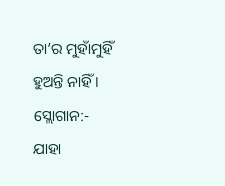ତା’ର ମୁହାଁମୁହିଁ ହୁଅନ୍ତି ନାହିଁ ।
ସ୍ଲୋଗାନ:-
ଯାହା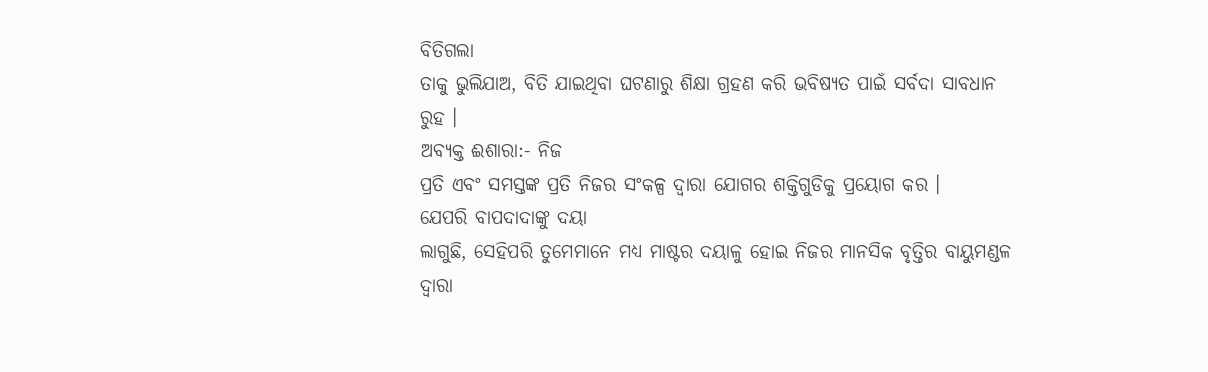ବିତିଗଲା
ତାକୁ ଭୁଲିଯାଅ, ବିତି ଯାଇଥିବା ଘଟଣାରୁ ଶିକ୍ଷା ଗ୍ରହଣ କରି ଭବିଷ୍ୟତ ପାଇଁ ସର୍ବଦା ସାବଧାନ
ରୁହ ।
ଅବ୍ୟକ୍ତ ଈଶାରା:- ନିଜ
ପ୍ରତି ଏବଂ ସମସ୍ତଙ୍କ ପ୍ରତି ନିଜର ସଂକଳ୍ପ ଦ୍ୱାରା ଯୋଗର ଶକ୍ତିଗୁଡିକୁ ପ୍ରୟୋଗ କର ।
ଯେପରି ବାପଦାଦାଙ୍କୁ ଦୟା
ଲାଗୁଛି, ସେହିପରି ତୁମେମାନେ ମଧ୍ୟ ମାଷ୍ଟର ଦୟାଳୁ ହୋଇ ନିଜର ମାନସିକ ବୃତ୍ତିର ବାୟୁମଣ୍ଡଳ
ଦ୍ୱାରା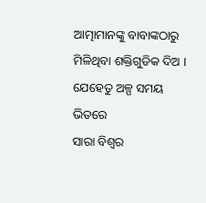ଆତ୍ମାମାନଙ୍କୁ ବାବାଙ୍କଠାରୁ ମିଳିଥିବା ଶକ୍ତିଗୁଡିକ ଦିଅ । ଯେହେତୁ ଅଳ୍ପ ସମୟ ଭିତରେ
ସାରା ବିଶ୍ୱର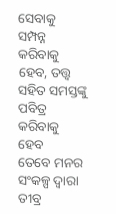ସେବାକୁ ସମ୍ପନ୍ନ କରିବାକୁ ହେବ, ତତ୍ତ୍ୱ ସହିତ ସମସ୍ତଙ୍କୁ ପବିତ୍ର କରିବାକୁ ହେବ
ତେବେ ମନର ସଂକଳ୍ପ ଦ୍ୱାରା ତୀବ୍ର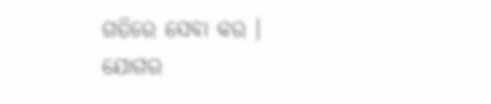ଗତିରେ ସେବା କର । ଯୋଗର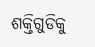ଶକ୍ତିଗୁଡିକୁ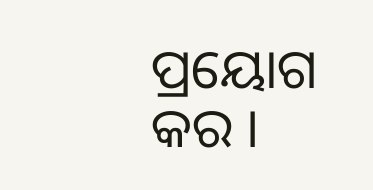ପ୍ରୟୋଗ କର ।